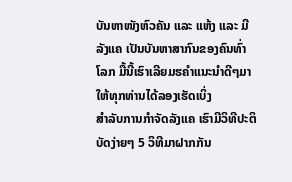ບັນຫາໜັງຫົວຄັນ ແລະ ແຫ້ງ ແລະ ມີລັງແຄ ເປັນບັນຫາສາກົນຂອງຄົນທົ່າໂລກ ມື້ນີ້ເຮົາເລີຍມຮຄຳແນະນຳດີໆມາໃຫ້ທຸກທ່ານໄດ້ລອງເຮັດເບິ່ງ
ສຳລັບການກຳຈັດລັງແຄ ເຮົາມີວິທີປະຕິບັດງ່າຍໆ 5 ວິທີມາຝາກກັນ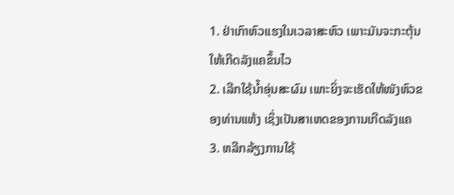1. ຢ່າເກົາຫົວແຮງໃນເວລາສະຫົວ ເພາະມັນຈະກະຕຸ້ນໃຫ້ເກີດລັງແຄຂຶ້ນໄວ
2. ເລີກໃຊ້ນ້ຳອຸ່ນສະຜົມ ເພາະຍິ່ງຈະເຮັດໃຫ້ໜັງຫົວຂອງທ່ານແຫ້ງ ເຊິ່ງເປັນສາເຫດຂອງການເກີດລັງແຄ
3. ຫລີກລ້ຽງການໃຊ້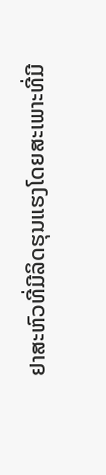ຢາສະຫົວທີ່ມີລິດຮຸນແຮງໂດຍສະເພາະທີ່ມີ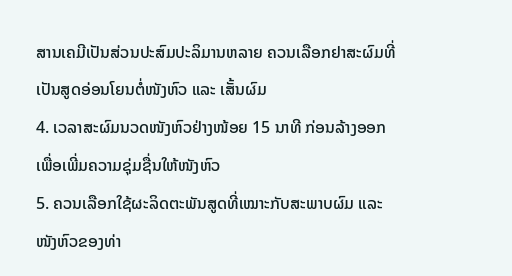ສານເຄມີເປັນສ່ວນປະສົມປະລິມານຫລາຍ ຄວນເລືອກຢາສະຜົມທີ່ເປັນສູດອ່ອນໂຍນຕໍ່ໜັງຫົວ ແລະ ເສັ້ນຜົມ
4. ເວລາສະຜົມນວດໜັງຫົວຢ່າງໜ້ອຍ 15 ນາທີ ກ່ອນລ້າງອອກ ເພື່ອເພີ່ມຄວາມຊຸ່ມຊື່ນໃຫ້ໜັງຫົວ
5. ຄວນເລືອກໃຊ້ຜະລິດຕະພັນສູດທີ່ເໝາະກັບສະພາບຜົມ ແລະ ໜັງຫົວຂອງທ່າ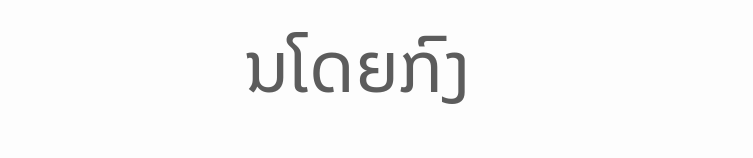ນໂດຍກົງ